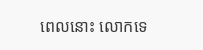ពេលនោះ លោកទេ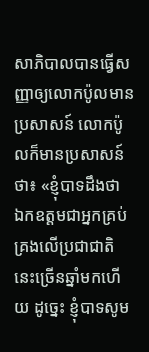សាភិបាលបានធ្វើសញ្ញាឲ្យលោកប៉ូលមានប្រសាសន៍ លោកប៉ូលក៏មានប្រសាសន៍ថា៖ «ខ្ញុំបាទដឹងថា ឯកឧត្ដមជាអ្នកគ្រប់គ្រងលើប្រជាជាតិនេះច្រើនឆ្នាំមកហើយ ដូច្នេះ ខ្ញុំបាទសូម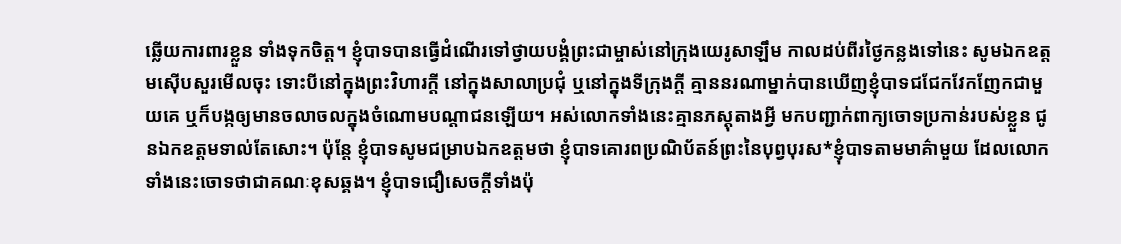ឆ្លើយការពារខ្លួន ទាំងទុកចិត្ត។ ខ្ញុំបាទបានធ្វើដំណើរទៅថ្វាយបង្គំព្រះជាម្ចាស់នៅក្រុងយេរូសាឡឹម កាលដប់ពីរថ្ងៃកន្លងទៅនេះ សូមឯកឧត្ដមស៊ើបសួរមើលចុះ ទោះបីនៅក្នុងព្រះវិហារក្ដី នៅក្នុងសាលាប្រជុំ ឬនៅក្នុងទីក្រុងក្ដី គ្មាននរណាម្នាក់បានឃើញខ្ញុំបាទជជែកវែកញែកជាមួយគេ ឬក៏បង្កឲ្យមានចលាចលក្នុងចំណោមបណ្ដាជនឡើយ។ អស់លោកទាំងនេះគ្មានភស្ដុតាងអ្វី មកបញ្ជាក់ពាក្យចោទប្រកាន់របស់ខ្លួន ជូនឯកឧត្ដមទាល់តែសោះ។ ប៉ុន្តែ ខ្ញុំបាទសូមជម្រាបឯកឧត្ដមថា ខ្ញុំបាទគោរពប្រណិប័តន៍ព្រះនៃបុព្វបុរស*ខ្ញុំបាទតាមមាគ៌ាមួយ ដែលលោកទាំងនេះចោទថាជាគណៈខុសឆ្គង។ ខ្ញុំបាទជឿសេចក្ដីទាំងប៉ុ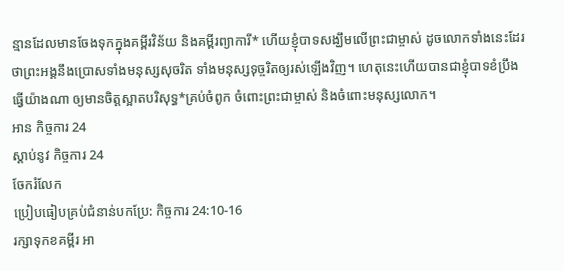ន្មានដែលមានចែងទុកក្នុងគម្ពីរវិន័យ និងគម្ពីរព្យាការី* ហើយខ្ញុំបាទសង្ឃឹមលើព្រះជាម្ចាស់ ដូចលោកទាំងនេះដែរ ថាព្រះអង្គនឹងប្រោសទាំងមនុស្សសុចរិត ទាំងមនុស្សទុច្ចរិតឲ្យរស់ឡើងវិញ។ ហេតុនេះហើយបានជាខ្ញុំបាទខំប្រឹងធ្វើយ៉ាងណា ឲ្យមានចិត្តស្អាតបរិសុទ្ធ*គ្រប់ចំពូក ចំពោះព្រះជាម្ចាស់ និងចំពោះមនុស្សលោក។
អាន កិច្ចការ 24
ស្ដាប់នូវ កិច្ចការ 24
ចែករំលែក
ប្រៀបធៀបគ្រប់ជំនាន់បកប្រែ: កិច្ចការ 24:10-16
រក្សាទុកខគម្ពីរ អា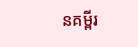នគម្ពីរ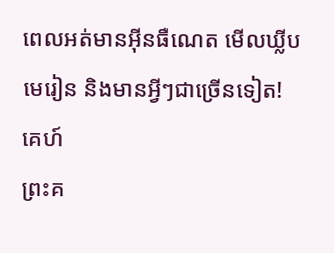ពេលអត់មានអ៊ីនធឺណេត មើលឃ្លីបមេរៀន និងមានអ្វីៗជាច្រើនទៀត!
គេហ៍
ព្រះគ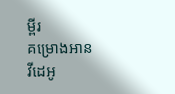ម្ពីរ
គម្រោងអាន
វីដេអូ